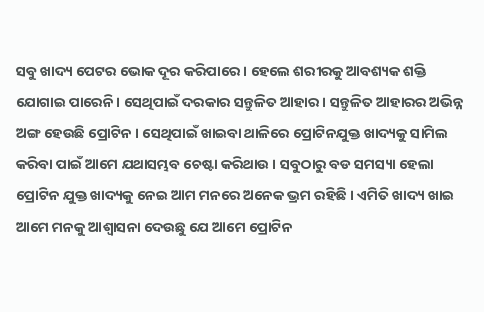ସବୁ ଖାଦ୍ୟ ପେଟର ଭୋକ ଦୂର କରିପାରେ । ହେଲେ ଶରୀରକୁ ଆବଶ୍ୟକ ଶକ୍ତି ଯୋଗାଇ ପାରେନି । ସେଥିପାଇଁ ଦରକାର ସନ୍ତୁଳିତ ଆହାର । ସନ୍ତୁଳିତ ଆହାରର ଅଭିନ୍ନ ଅଙ୍ଗ ହେଉଛି ପ୍ରୋଟିନ । ସେଥିପାଇଁ ଖାଇବା ଥାଳିରେ ପ୍ରୋଟିନଯୁକ୍ତ ଖାଦ୍ୟକୁ ସାମିଲ କରିବା ପାଇଁ ଆମେ ଯଥାସମ୍ଭବ ଚେଷ୍ଟା କରିଥାଉ । ସବୁଠାରୁ ବଡ ସମସ୍ୟା ହେଲା ପ୍ରୋଟିନ ଯୁକ୍ତ ଖାଦ୍ୟକୁ ନେଇ ଆମ ମନରେ ଅନେକ ଭ୍ରମ ରହିଛି । ଏମିତି ଖାଦ୍ୟ ଖାଇ ଆମେ ମନକୁ ଆଶ୍ୱାସନା ଦେଉଛୁ ଯେ ଆମେ ପ୍ରୋଟିନ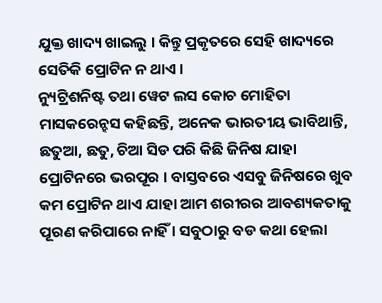ଯୁକ୍ତ ଖାଦ୍ୟ ଖାଇଲୁ । କିନ୍ତୁ ପ୍ରକୃତରେ ସେହି ଖାଦ୍ୟରେ ସେତିକି ପ୍ରୋଟିନ ନ ଥାଏ ।
ନ୍ୟୁଟ୍ରିଶନିଷ୍ଟ ତଥା ୱେଟ ଲସ କୋଚ ମୋହିତା ମାସକରେନ୍ହସ କହିଛନ୍ତି, ଅନେକ ଭାରତୀୟ ଭାବିଥାନ୍ତି, ଛତୁଆ, ଛତୁ, ଚିଆ ସିଡ ପରି କିଛି ଜିନିଷ ଯାହା ପ୍ରୋଟିନରେ ଭରପୂର । ବାସ୍ତବରେ ଏସବୁ ଜିନିଷରେ ଖୁବ କମ ପ୍ରୋଟିନ ଥାଏ ଯାହା ଆମ ଶରୀରର ଆବଶ୍ୟକତାକୁ ପୂରଣ କରିପାରେ ନାହିଁ । ସବୁଠାରୁ ବଡ କଥା ହେଲା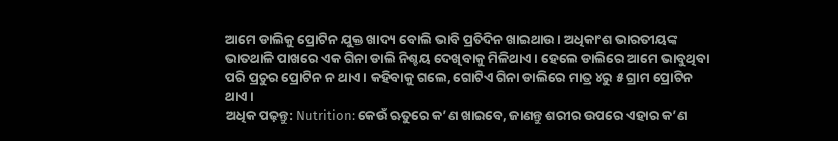ଆମେ ଡାଲିକୁ ପ୍ରୋଟିନ ଯୁକ୍ତ ଖାଦ୍ୟ ବୋଲି ଭାବି ପ୍ରତିଦିନ ଖାଇଥାଉ । ଅଧିକାଂଶ ଭାରତୀୟଙ୍କ ଭାତଥାଳି ପାଖରେ ଏକ ଗିନା ଡାଲି ନିଶ୍ଚୟ ଦେଖିବାକୁ ମିଳିଥାଏ । ହେଲେ ଡାଲିରେ ଆମେ ଭାବୁଥିବା ପରି ପ୍ରଚୁର ପ୍ରୋଟିନ ନ ଥାଏ । କହିବାକୁ ଗଲେ, ଗୋଟିଏ ଗିନା ଡାଲିରେ ମାତ୍ର ୪ରୁ ୫ ଗ୍ରାମ ପ୍ରୋଟିନ ଥାଏ।
ଅଧିକ ପଢ଼ନ୍ତୁ: Nutrition: କେଉଁ ଋତୁରେ କ’ଣ ଖାଇବେ, ଜାଣନ୍ତୁ ଶରୀର ଉପରେ ଏହାର କ’ଣ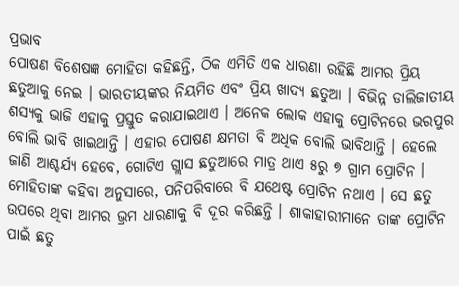ପ୍ରଭାବ
ପୋଷଣ ବିଶେଷଜ୍ଞ ମୋହିତା କହିଛନ୍ତି, ଠିକ ଏମିତି ଏକ ଧାରଣା ରହିଛି ଆମର ପ୍ରିୟ ଛତୁଆକୁ ନେଇ । ଭାରତୀୟଙ୍କର ନିୟମିତ ଏବଂ ପ୍ରିୟ ଖାଦ୍ୟ ଛତୁଆ । ବିଭିନ୍ନ ଡାଲିଜାତୀୟ ଶସ୍ୟକୁ ଭାଜି ଏହାକୁ ପ୍ରସ୍ତୁତ କରାଯାଇଥାଏ । ଅନେକ ଲୋକ ଏହାକୁ ପ୍ରୋଟିନରେ ଭରପୁର ବୋଲି ଭାବି ଖାଇଥାନ୍ତି । ଏହାର ପୋଷଣ କ୍ଷମତା ବି ଅଧିକ ବୋଲି ଭାବିଥାନ୍ତି । ହେଲେ ଜାଣି ଆଶ୍ଚର୍ଯ୍ୟ ହେବେ, ଗୋଟିଏ ଗ୍ଲାସ ଛତୁଆରେ ମାତ୍ର ଥାଏ ୫ରୁ ୭ ଗ୍ରାମ ପ୍ରୋଟିନ । ମୋହିତାଙ୍କ କହିବା ଅନୁସାରେ, ପନିପରିବାରେ ବି ଯଥେଷ୍ଟ ପ୍ରୋଟିନ ନଥାଏ । ସେ ଛତୁ ଉପରେ ଥିବା ଆମର ଭ୍ରମ ଧାରଣାକୁ ବି ଦୂର କରିଛନ୍ତି । ଶାକାହାରୀମାନେ ତାଙ୍କ ପ୍ରୋଟିନ ପାଇଁ ଛତୁ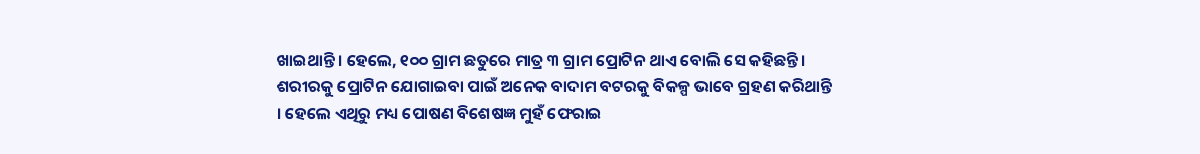ଖାଇଥାନ୍ତି । ହେଲେ, ୧୦୦ ଗ୍ରାମ ଛତୁରେ ମାତ୍ର ୩ ଗ୍ରାମ ପ୍ରୋଟିନ ଥାଏ ବୋଲି ସେ କହିଛନ୍ତି ।
ଶରୀରକୁ ପ୍ରୋଟିନ ଯୋଗାଇବା ପାଇଁ ଅନେକ ବାଦାମ ବଟରକୁ ବିକଳ୍ପ ଭାବେ ଗ୍ରହଣ କରିଥାନ୍ତି । ହେଲେ ଏଥିରୁ ମଧ୍ୟ ପୋଷଣ ବିଶେଷଜ୍ଞ ମୁହଁ ଫେରାଇ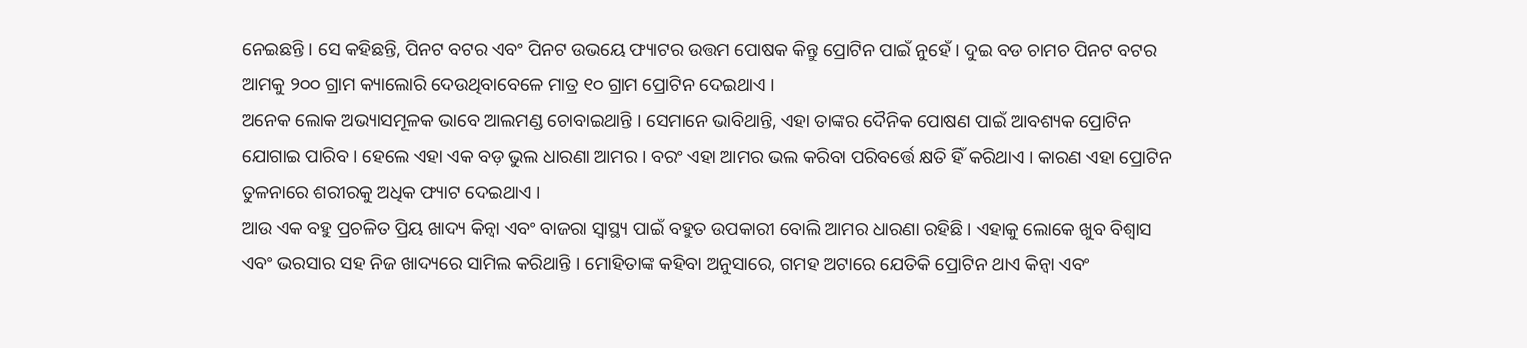ନେଇଛନ୍ତି । ସେ କହିଛନ୍ତି, ପିନଟ ବଟର ଏବଂ ପିନଟ ଉଭୟେ ଫ୍ୟାଟର ଉତ୍ତମ ପୋଷକ କିନ୍ତୁ ପ୍ରୋଟିନ ପାଇଁ ନୁହେଁ । ଦୁଇ ବଡ ଚାମଚ ପିନଟ ବଟର ଆମକୁ ୨୦୦ ଗ୍ରାମ କ୍ୟାଲୋରି ଦେଉଥିବାବେଳେ ମାତ୍ର ୧୦ ଗ୍ରାମ ପ୍ରୋଟିନ ଦେଇଥାଏ ।
ଅନେକ ଲୋକ ଅଭ୍ୟାସମୂଳକ ଭାବେ ଆଲମଣ୍ଡ ଚୋବାଇଥାନ୍ତି । ସେମାନେ ଭାବିଥାନ୍ତି, ଏହା ତାଙ୍କର ଦୈନିକ ପୋଷଣ ପାଇଁ ଆବଶ୍ୟକ ପ୍ରୋଟିନ ଯୋଗାଇ ପାରିବ । ହେଲେ ଏହା ଏକ ବଡ଼ ଭୁଲ ଧାରଣା ଆମର । ବରଂ ଏହା ଆମର ଭଲ କରିବା ପରିବର୍ତ୍ତେ କ୍ଷତି ହିଁ କରିଥାଏ । କାରଣ ଏହା ପ୍ରୋଟିନ ତୁଳନାରେ ଶରୀରକୁ ଅଧିକ ଫ୍ୟାଟ ଦେଇଥାଏ ।
ଆଉ ଏକ ବହୁ ପ୍ରଚଳିତ ପ୍ରିୟ ଖାଦ୍ୟ କିନ୍ୱା ଏବଂ ବାଜରା ସ୍ୱାସ୍ଥ୍ୟ ପାଇଁ ବହୁତ ଉପକାରୀ ବୋଲି ଆମର ଧାରଣା ରହିଛି । ଏହାକୁ ଲୋକେ ଖୁବ ବିଶ୍ୱାସ ଏବଂ ଭରସାର ସହ ନିଜ ଖାଦ୍ୟରେ ସାମିଲ କରିଥାନ୍ତି । ମୋହିତାଙ୍କ କହିବା ଅନୁସାରେ, ଗମହ ଅଟାରେ ଯେତିକି ପ୍ରୋଟିନ ଥାଏ କିନ୍ୱା ଏବଂ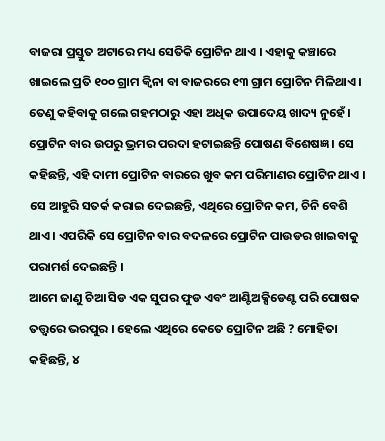ବାଜରା ପ୍ରସ୍ତୁତ ଅଟାରେ ମଧ୍ୟ ସେତିକି ପ୍ରୋଟିନ ଥାଏ । ଏହାକୁ କଞ୍ଚାରେ ଖାଇଲେ ପ୍ରତି ୧୦୦ ଗ୍ରାମ କ୍ୱିନା ବା ବାଜରରେ ୧୩ ଗ୍ରାମ ପ୍ରୋଟିନ ମିଳିଥାଏ । ତେଣୁ କହିବାକୁ ଗଲେ ଗହମଠାରୁ ଏହା ଅଧିକ ଉପାଦେୟ ଖାଦ୍ୟ ନୁହେଁ ।
ପ୍ରୋଟିନ ବାର ଉପରୁ ଭ୍ରମର ପରଦା ହଟାଇଛନ୍ତି ପୋଷଣ ବିଶେଷଜ୍ଞ । ସେ କହିଛନ୍ତି, ଏହି ଦାମୀ ପ୍ରୋଟିନ ବାରରେ ଖୁବ କମ ପରିମାଣର ପ୍ରୋଟିନ ଥାଏ । ସେ ଆହୁରି ସତର୍କ କରାଇ ଦେଇଛନ୍ତି, ଏଥିରେ ପ୍ରୋଟିନ କମ, ଚିନି ବେଶି ଥାଏ । ଏପରିକି ସେ ପ୍ରୋଟିନ ବାର ବଦଳରେ ପ୍ରୋଟିନ ପାଉଡର ଖାଇବାକୁ ପରାମର୍ଶ ଦେଇଛନ୍ତି ।
ଆମେ ଜାଣୁ ଚିଆ ସିଡ ଏକ ସୁପର ଫୁଡ ଏବଂ ଆଣ୍ଟିଅକ୍ସିଡେଣ୍ଟ ପରି ପୋଷକ ତତ୍ତ୍ୱରେ ଭରପୁର । ହେଲେ ଏଥିରେ କେତେ ପ୍ରୋଟିନ ଅଛି ? ମୋହିତା କହିଛନ୍ତି, ୪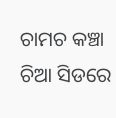ଚାମଚ କଞ୍ଚା ଚିଆ ସିଡରେ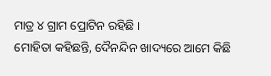ମାତ୍ର ୪ ଗ୍ରାମ ପ୍ରୋଟିନ ରହିଛି ।
ମୋହିତା କହିଛନ୍ତି, ଦୈନନ୍ଦିନ ଖାଦ୍ୟରେ ଆମେ କିଛି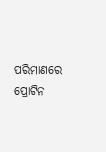ପରିମାଣରେ ପ୍ରୋଟିନ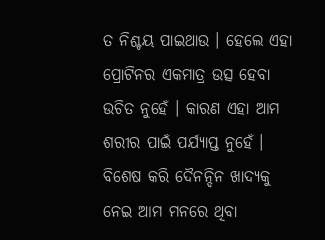ତ ନିଶ୍ଚୟ ପାଇଥାଉ । ହେଲେ ଏହା ପ୍ରୋଟିନର ଏକମାତ୍ର ଉତ୍ସ ହେବା ଉଚିତ ନୁହେଁ । କାରଣ ଏହା ଆମ ଶରୀର ପାଇଁ ପର୍ଯ୍ୟାପ୍ତ ନୁହେଁ । ବିଶେଷ କରି ଦୈନନ୍ଦିନ ଖାଦ୍ୟକୁ ନେଇ ଆମ ମନରେ ଥିବା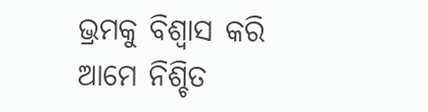ଭ୍ରମକୁ ବିଶ୍ୱାସ କରି ଆମେ ନିଶ୍ଚିତ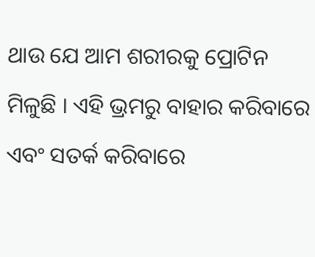ଥାଉ ଯେ ଆମ ଶରୀରକୁ ପ୍ରୋଟିନ ମିଳୁଛି । ଏହି ଭ୍ରମରୁ ବାହାର କରିବାରେ ଏବଂ ସତର୍କ କରିବାରେ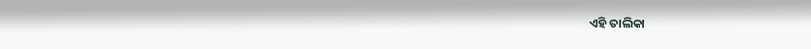ଏହି ତାଲିକା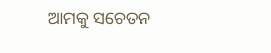ଆମକୁ ସଚେତନ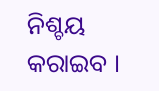ନିଶ୍ଚୟ କରାଇବ ।